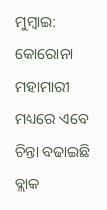ମୁମ୍ବାଇ: କୋରୋନା ମହାମାରୀ ମଧ୍ୟରେ ଏବେ ଚିନ୍ତା ବଢାଇଛି ବ୍ଲାକ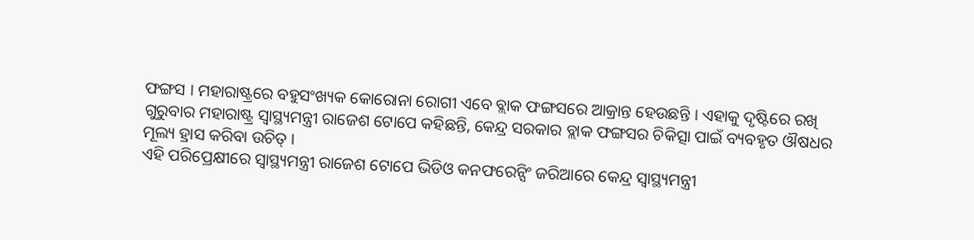ଫଙ୍ଗସ । ମହାରାଷ୍ଟ୍ରରେ ବହୁସଂଖ୍ୟକ କୋରୋନା ରୋଗୀ ଏବେ ବ୍ଲାକ ଫଙ୍ଗସରେ ଆକ୍ରାନ୍ତ ହେଉଛନ୍ତି । ଏହାକୁ ଦୃଷ୍ଟିରେ ରଖି ଗୁରୁବାର ମହାରାଷ୍ଟ୍ର ସ୍ବାସ୍ଥ୍ୟମନ୍ତ୍ରୀ ରାଜେଶ ଟୋପେ କହିଛନ୍ତି, କେନ୍ଦ୍ର ସରକାର ବ୍ଲାକ ଫଙ୍ଗସର ଚିକିତ୍ସା ପାଇଁ ବ୍ୟବହୃତ ଔଷଧର ମୂଲ୍ୟ ହ୍ରାସ କରିବା ଉଚିତ୍ ।
ଏହି ପରିପ୍ରେକ୍ଷୀରେ ସ୍ବାସ୍ଥ୍ୟମନ୍ତ୍ରୀ ରାଜେଶ ଟୋପେ ଭିଡିଓ କନଫରେନ୍ସିଂ ଜରିଆରେ କେନ୍ଦ୍ର ସ୍ବାସ୍ଥ୍ୟମନ୍ତ୍ରୀ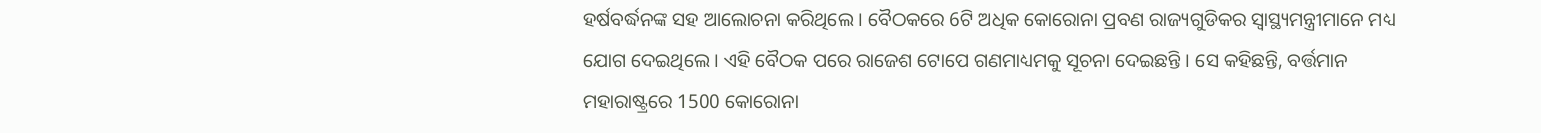ହର୍ଷବର୍ଦ୍ଧନଙ୍କ ସହ ଆଲୋଚନା କରିଥିଲେ । ବୈଠକରେ 6ଟି ଅଧିକ କୋରୋନା ପ୍ରବଣ ରାଜ୍ୟଗୁଡିକର ସ୍ବାସ୍ଥ୍ୟମନ୍ତ୍ରୀମାନେ ମଧ୍ୟ ଯୋଗ ଦେଇଥିଲେ । ଏହି ବୈଠକ ପରେ ରାଜେଶ ଟୋପେ ଗଣମାଧ୍ୟମକୁ ସୂଚନା ଦେଇଛନ୍ତି । ସେ କହିଛନ୍ତି, ବର୍ତ୍ତମାନ ମହାରାଷ୍ଟ୍ରରେ 1500 କୋରୋନା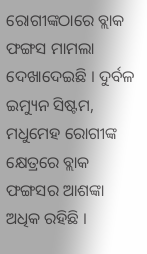ରୋଗୀଙ୍କଠାରେ ବ୍ଲାକ ଫଙ୍ଗସ ମାମଲା ଦେଖାଦେଇଛି । ଦୁର୍ବଳ ଇମ୍ୟୁନ ସିଷ୍ଟମ, ମଧୁମେହ ରୋଗୀଙ୍କ କ୍ଷେତ୍ରରେ ବ୍ଲାକ ଫଙ୍ଗସର ଆଶଙ୍କା ଅଧିକ ରହିଛି ।